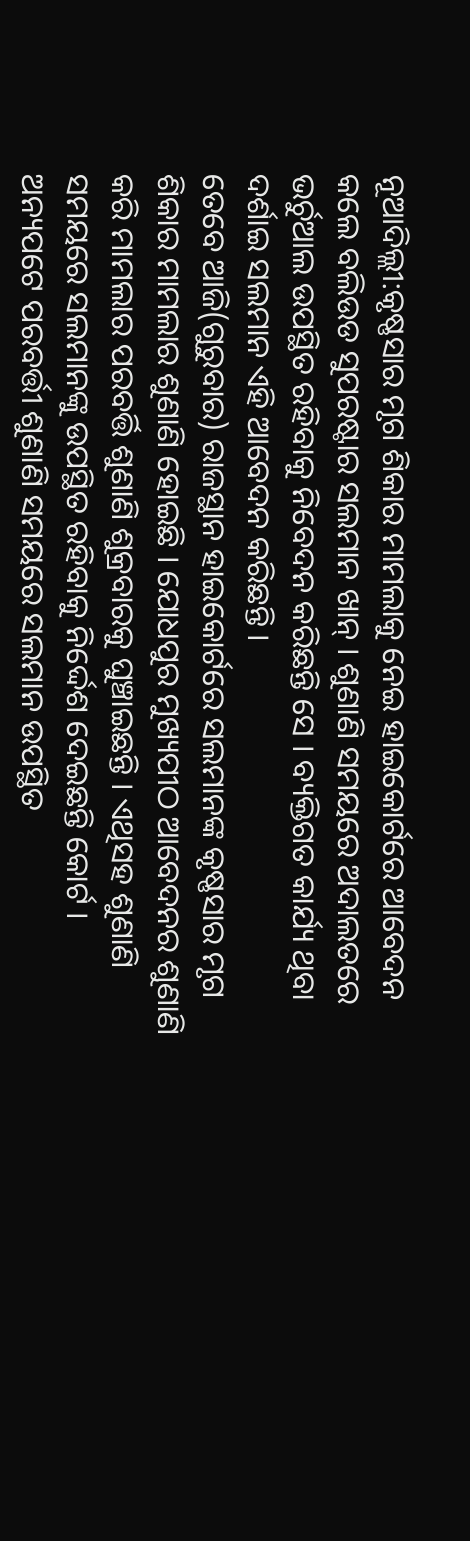ନୂଆଦିଲ୍ଲୀ:କୃଷ୍ଣସାର ମୃଗ ଶିକାର ମାମଲାକୁ ନେଇ ହାଇକୋର୍ଟରେ ଆବେଦନ କଲେ ବଲିଉଡ ସୁପରଷ୍ଟାର ସଲମାନ ଖାନ୍ । ଶୁଣାଣି ସମୟରେ ଅଦାଲତରେ ଭର୍ଚୁଆଲ ଉପସ୍ଥିତ ରହିବାକୁ ନିବେଦନ କରିଛନ୍ତି ସେ । ବ୍ୟକ୍ତିଗତ କାର୍ଯ୍ୟ ଥିବା ଦର୍ଶାଇ ସଲମାନ ଏହି ଆବେଦନ କରିଛନ୍ତି ।
ତେବେ ଆଜି(ଗୁରୁବାର) ରାଜସ୍ଥାନ ହାଇକୋର୍ଟରେ ସଲମାନଙ୍କ କୃଷ୍ଣସାର ମୃଗ ଶିକାର ମାମଲାର ଶୁଣାଣି ହୋଇଛି । ଯୋଧପୁର ମୁଖ୍ୟପୀଠ ଆବେଦନର ଶୁଣାଣି କରି ମାମଲାର ପରବର୍ତ୍ତି ଶୁଣାଣି ଶୁକ୍ରବାରକୁ ଘୁଞ୍ଚାଇଛନ୍ତି । ଏଥିସହ ଶୁଣାଣି ସମୟରେ ସଲମାନଙ୍କୁ ଉପସ୍ଥିତ ରହିବାକୁ ନିର୍ଦ୍ଦେଶ ଦେଇଛନ୍ତି କୋର୍ଟ ।
ଅନ୍ୟପଟେ ପରବର୍ତ୍ତୀ ଶୁଣାଣି ସମୟରେ ସଲମାନ ଉପସ୍ଥିତ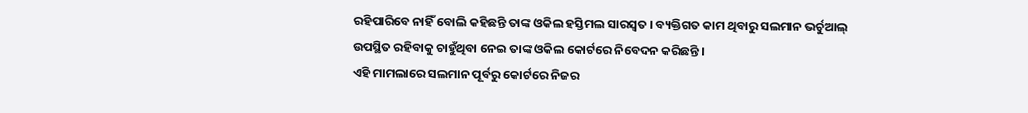ରହିପାରିବେ ନାହିଁ ବୋଲି କହିଛନ୍ତି ତାଙ୍କ ଓକିଲ ହସ୍ତିମଲ ସାରସ୍ବତ । ବ୍ୟକ୍ତିଗତ କାମ ଥିବାରୁ ସଲମାନ ଭର୍ଚୁଆଲ୍ ଉପସ୍ଥିତ ରହିବାକୁ ଚାହୁଁଥିବା ନେଇ ତାଙ୍କ ଓକିଲ କୋର୍ଟରେ ନିବେଦନ କରିଛନ୍ତି ।
ଏହି ମାମଲାରେ ସଲମାନ ପୂର୍ବରୁ କୋର୍ଟରେ ନିଜର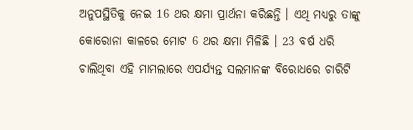ଅନୁପସ୍ଥିତିକୁ ନେଇ 16 ଥର କ୍ଷମା ପ୍ରାର୍ଥନା କରିଛନ୍ତି । ଏଥି ମଧ୍ୟରୁ ତାଙ୍କୁ କୋରୋନା କାଳରେ ମୋଟ 6 ଥର କ୍ଷମା ମିଳିଛି । 23 ବର୍ଷ ଧରି ଚାଲିଥିବା ଏହି ମାମଲାରେ ଏପର୍ଯ୍ୟନ୍ତ ସଲମାନଙ୍କ ବିରୋଧରେ ଚାରିଟି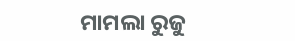ମାମଲା ରୁଜୁ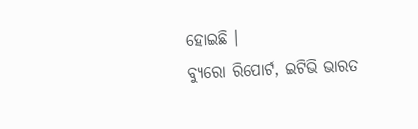ହୋଇଛି ।
ବ୍ୟୁରୋ ରିପୋର୍ଟ, ଇଟିଭି ଭାରତ